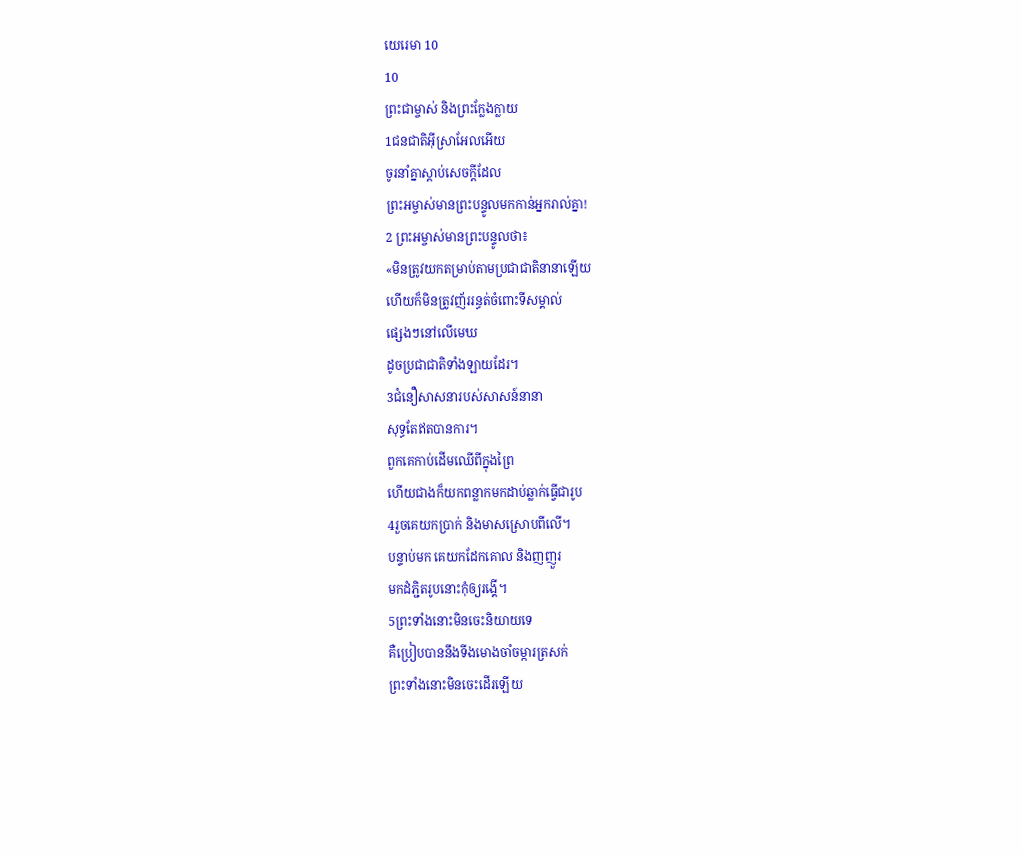យេរេមា 10
10
ព្រះជាម្ចាស់ និងព្រះក្លែងក្លាយ
1ជនជាតិអ៊ីស្រាអែលអើយ
ចូរនាំគ្នាស្ដាប់សេចក្ដីដែល
ព្រះអម្ចាស់មានព្រះបន្ទូលមកកាន់អ្នករាល់គ្នា!
2 ព្រះអម្ចាស់មានព្រះបន្ទូលថា៖
«មិនត្រូវយកតម្រាប់តាមប្រជាជាតិនានាឡើយ
ហើយក៏មិនត្រូវញ័ររន្ធត់ចំពោះទីសម្គាល់
ផ្សេងៗនៅលើមេឃ
ដូចប្រជាជាតិទាំងឡាយដែរ។
3ជំនឿសាសនារបស់សាសន៍នានា
សុទ្ធតែឥតបានការ។
ពួកគេកាប់ដើមឈើពីក្នុងព្រៃ
ហើយជាងក៏យកពន្លាកមកដាប់ឆ្លាក់ធ្វើជារូប
4រួចគេយកប្រាក់ និងមាសស្រោបពីលើ។
បន្ទាប់មក គេយកដែកគោល និងញញួរ
មកដំភ្ជិតរូបនោះកុំឲ្យរង្គើ។
5ព្រះទាំងនោះមិនចេះនិយាយទេ
គឺប្រៀបបាននឹងទីងមោងចាំចម្ការត្រសក់
ព្រះទាំងនោះមិនចេះដើរឡើយ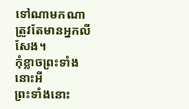ទៅណាមកណា ត្រូវតែមានអ្នកលីសែង។
កុំខ្លាចព្រះទាំងនោះអី
ព្រះទាំងនោះ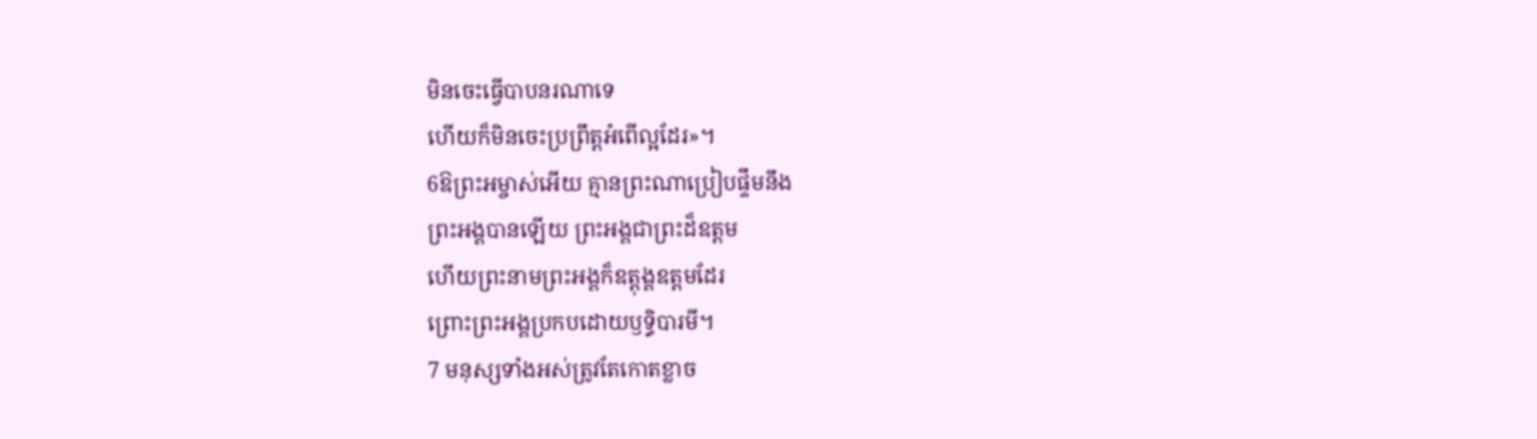មិនចេះធ្វើបាបនរណាទេ
ហើយក៏មិនចេះប្រព្រឹត្តអំពើល្អដែរ»។
6ឱព្រះអម្ចាស់អើយ គ្មានព្រះណាប្រៀបផ្ទឹមនឹង
ព្រះអង្គបានឡើយ ព្រះអង្គជាព្រះដ៏ឧត្ដម
ហើយព្រះនាមព្រះអង្គក៏ឧត្ដុង្គឧត្ដមដែរ
ព្រោះព្រះអង្គប្រកបដោយឫទ្ធិបារមី។
7 មនុស្សទាំងអស់ត្រូវតែកោតខ្លាច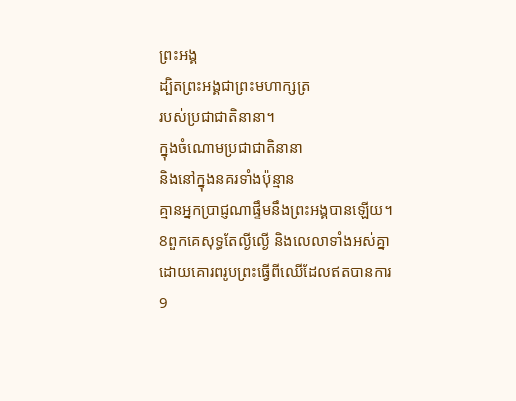ព្រះអង្គ
ដ្បិតព្រះអង្គជាព្រះមហាក្សត្រ
របស់ប្រជាជាតិនានា។
ក្នុងចំណោមប្រជាជាតិនានា
និងនៅក្នុងនគរទាំងប៉ុន្មាន
គ្មានអ្នកប្រាជ្ញណាផ្ទឹមនឹងព្រះអង្គបានឡើយ។
8ពួកគេសុទ្ធតែល្ងីល្ងើ និងលេលាទាំងអស់គ្នា
ដោយគោរពរូបព្រះធ្វើពីឈើដែលឥតបានការ
9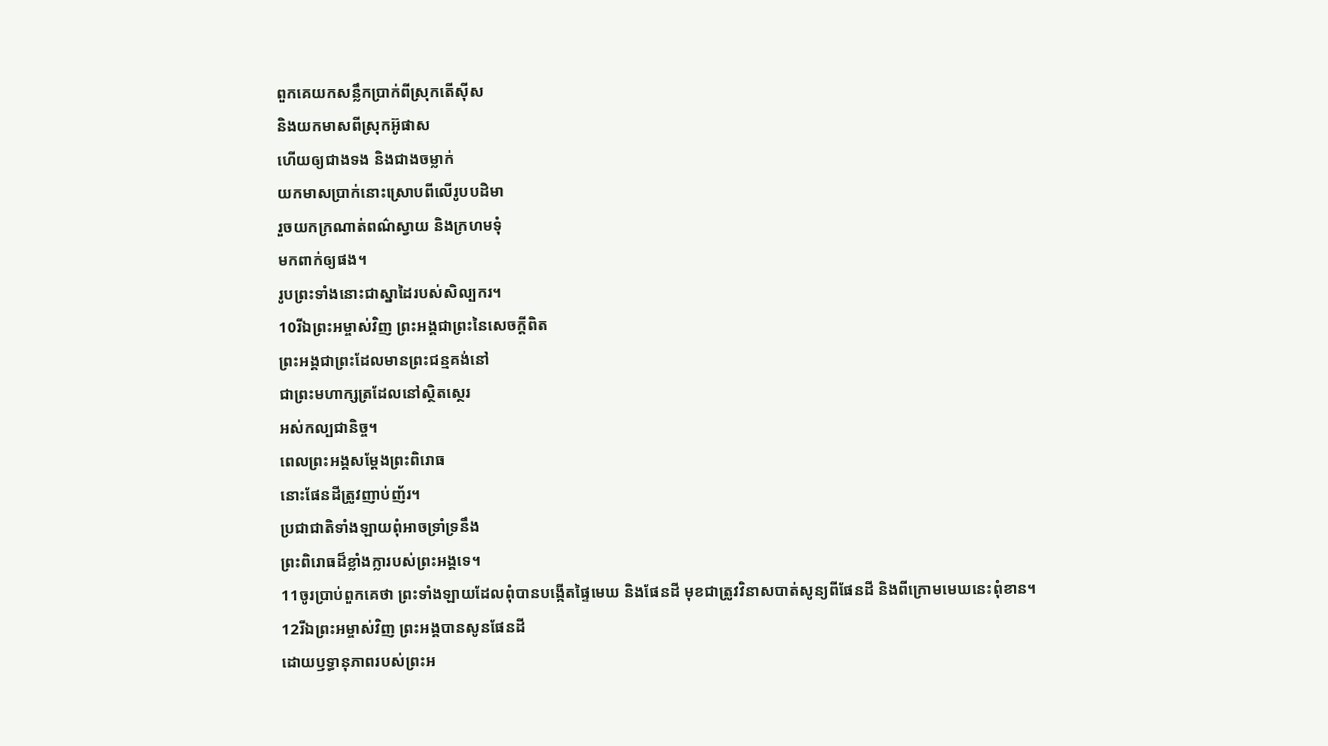ពួកគេយកសន្លឹកប្រាក់ពីស្រុកតើស៊ីស
និងយកមាសពីស្រុកអ៊ូផាស
ហើយឲ្យជាងទង និងជាងចម្លាក់
យកមាសប្រាក់នោះស្រោបពីលើរូបបដិមា
រួចយកក្រណាត់ពណ៌ស្វាយ និងក្រហមទុំ
មកពាក់ឲ្យផង។
រូបព្រះទាំងនោះជាស្នាដៃរបស់សិល្បករ។
10រីឯព្រះអម្ចាស់វិញ ព្រះអង្គជាព្រះនៃសេចក្ដីពិត
ព្រះអង្គជាព្រះដែលមានព្រះជន្មគង់នៅ
ជាព្រះមហាក្សត្រដែលនៅស្ថិតស្ថេរ
អស់កល្បជានិច្ច។
ពេលព្រះអង្គសម្តែងព្រះពិរោធ
នោះផែនដីត្រូវញាប់ញ័រ។
ប្រជាជាតិទាំងឡាយពុំអាចទ្រាំទ្រនឹង
ព្រះពិរោធដ៏ខ្លាំងក្លារបស់ព្រះអង្គទេ។
11ចូរប្រាប់ពួកគេថា ព្រះទាំងឡាយដែលពុំបានបង្កើតផ្ទៃមេឃ និងផែនដី មុខជាត្រូវវិនាសបាត់សូន្យពីផែនដី និងពីក្រោមមេឃនេះពុំខាន។
12រីឯព្រះអម្ចាស់វិញ ព្រះអង្គបានសូនផែនដី
ដោយឫទ្ធានុភាពរបស់ព្រះអ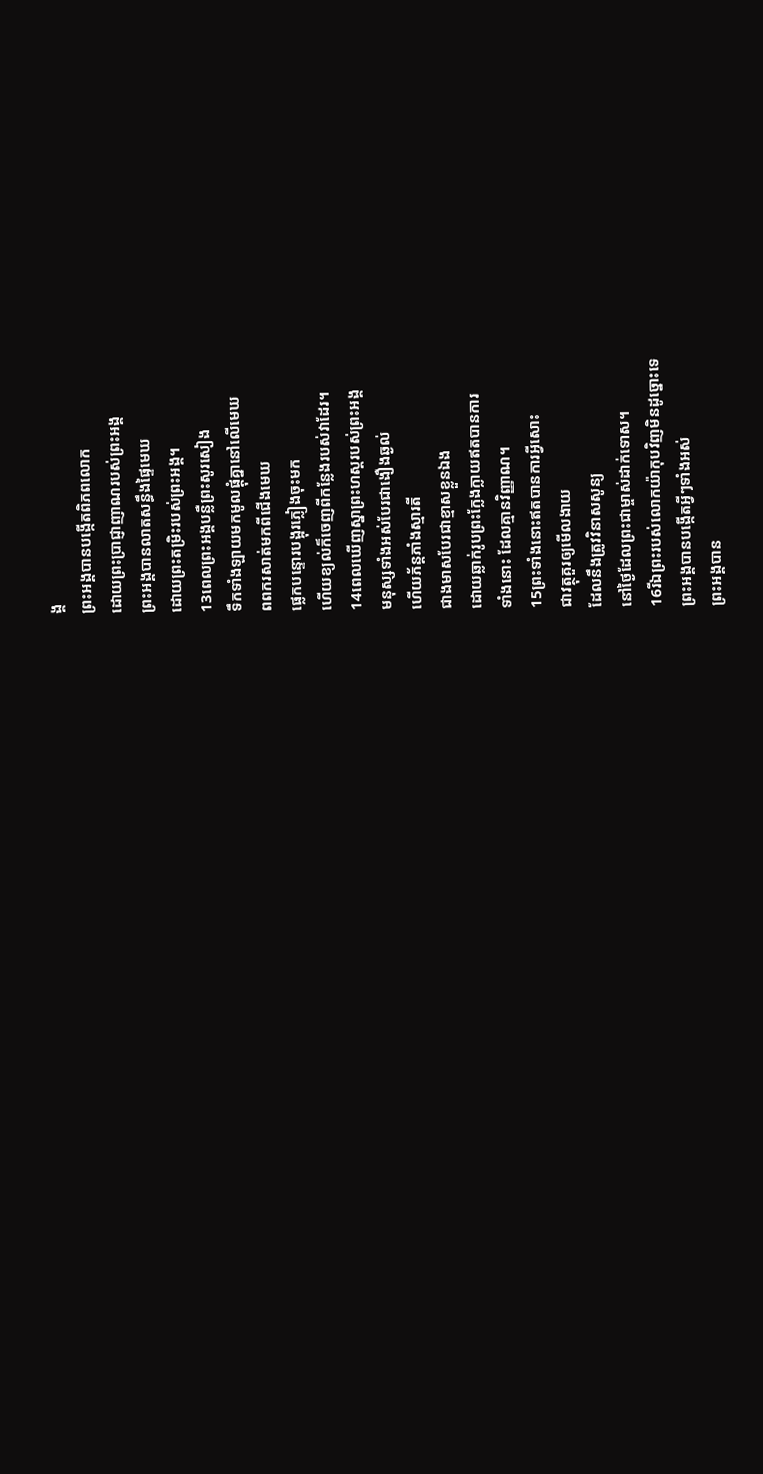ង្គ
ព្រះអង្គបានបង្កើតពិភពលោក
ដោយព្រះប្រាជ្ញាញាណរបស់ព្រះអង្គ
ព្រះអង្គបានលាតសន្ធឹងផ្ទៃមេឃ
ដោយព្រះតម្រិះរបស់ព្រះអង្គ។
13ពេលព្រះអង្គបន្លឺព្រះសូរសៀង
ទឹកទាំងឡាយមកមូលផ្ដុំគ្នានៅលើមេឃ
ពពករសាត់មកពីជើងមេឃ
ផ្លេកបន្ទោរបង្អុរភ្លៀងចុះមក
ហើយខ្យល់ក៏ចេញពីកន្លែងរបស់វាដែរ។
14ពេលឃើញស្នាព្រះហស្ដរបស់ព្រះអង្គ
មនុស្សទាំងអស់បែរជាងឿងឆ្ងល់
ហើយភ័ន្តភាំងស្មារតី
ជាងមាសបែរជាខ្មាសខ្លួនឯង
ដោយឆ្លាក់រូបព្រះក្លែងក្លាយឥតបានការ
ទាំងនោះ ដែលគ្មានវិញ្ញាណ។
15ព្រះទាំងនោះឥតបានការអ្វីសោះ
ជាវត្ថុគួរឲ្យមើលងាយ
ដែលនឹងត្រូវវិនាសសូន្យ
នៅថ្ងៃដែលព្រះជាម្ចាស់ដាក់ទោស។
16រីឯព្រះរបស់លោកយ៉ាកុបវិញមិនដូច្នោះទេ
ព្រះអង្គបានបង្កើតអ្វីៗទាំងអស់
ព្រះអង្គបាន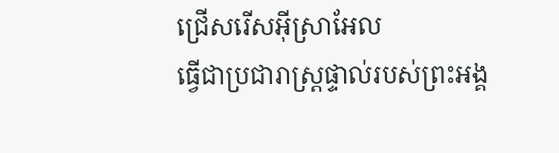ជ្រើសរើសអ៊ីស្រាអែល
ធ្វើជាប្រជារាស្ត្រផ្ទាល់របស់ព្រះអង្គ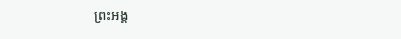ព្រះអង្គ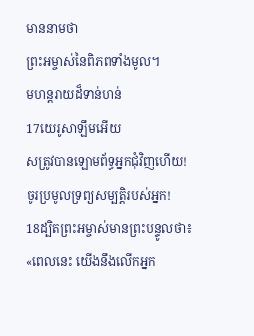មាននាមថា
ព្រះអម្ចាស់នៃពិភពទាំងមូល។
មហន្តរាយដ៏ទាន់ហន់
17យេរូសាឡឹមអើយ
សត្រូវបានឡោមព័ទ្ធអ្នកជុំវិញហើយ!
ចូរប្រមូលទ្រព្យសម្បត្តិរបស់អ្នក!
18ដ្បិតព្រះអម្ចាស់មានព្រះបន្ទូលថា៖
«ពេលនេះ យើងនឹងលើកអ្នក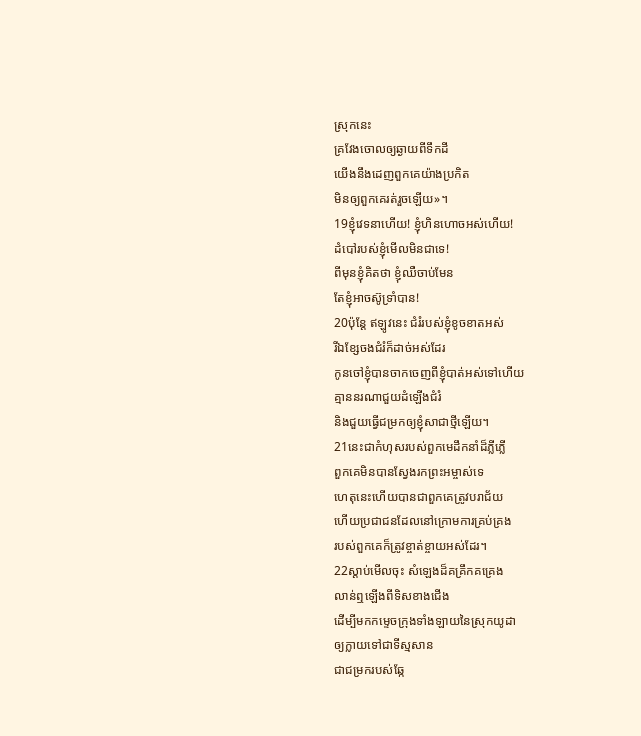ស្រុកនេះ
គ្រវែងចោលឲ្យឆ្ងាយពីទឹកដី
យើងនឹងដេញពួកគេយ៉ាងប្រកិត
មិនឲ្យពួកគេរត់រួចឡើយ»។
19ខ្ញុំវេទនាហើយ! ខ្ញុំហិនហោចអស់ហើយ!
ដំបៅរបស់ខ្ញុំមើលមិនជាទេ!
ពីមុនខ្ញុំគិតថា ខ្ញុំឈឺចាប់មែន
តែខ្ញុំអាចស៊ូទ្រាំបាន!
20ប៉ុន្តែ ឥឡូវនេះ ជំរំរបស់ខ្ញុំខូចខាតអស់
រីឯខ្សែចងជំរំក៏ដាច់អស់ដែរ
កូនចៅខ្ញុំបានចាកចេញពីខ្ញុំបាត់អស់ទៅហើយ
គ្មាននរណាជួយដំឡើងជំរំ
និងជួយធ្វើជម្រកឲ្យខ្ញុំសាជាថ្មីឡើយ។
21នេះជាកំហុសរបស់ពួកមេដឹកនាំដ៏ភ្លីភ្លើ
ពួកគេមិនបានស្វែងរកព្រះអម្ចាស់ទេ
ហេតុនេះហើយបានជាពួកគេត្រូវបរាជ័យ
ហើយប្រជាជនដែលនៅក្រោមការគ្រប់គ្រង
របស់ពួកគេក៏ត្រូវខ្ចាត់ខ្ចាយអស់ដែរ។
22ស្ដាប់មើលចុះ សំឡេងដ៏គគ្រឹកគគ្រេង
លាន់ឮឡើងពីទិសខាងជើង
ដើម្បីមកកម្ទេចក្រុងទាំងឡាយនៃស្រុកយូដា
ឲ្យក្លាយទៅជាទីស្មសាន
ជាជម្រករបស់ឆ្កែ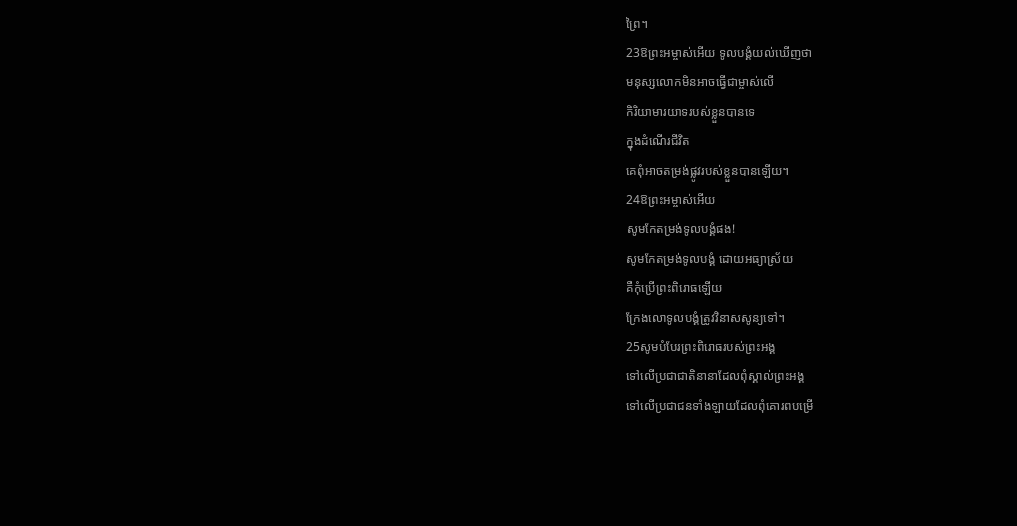ព្រៃ។
23ឱព្រះអម្ចាស់អើយ ទូលបង្គំយល់ឃើញថា
មនុស្សលោកមិនអាចធ្វើជាម្ចាស់លើ
កិរិយាមារយាទរបស់ខ្លួនបានទេ
ក្នុងដំណើរជីវិត
គេពុំអាចតម្រង់ផ្លូវរបស់ខ្លួនបានឡើយ។
24ឱព្រះអម្ចាស់អើយ
សូមកែតម្រង់ទូលបង្គំផង!
សូមកែតម្រង់ទូលបង្គំ ដោយអធ្យាស្រ័យ
គឺកុំប្រើព្រះពិរោធឡើយ
ក្រែងលោទូលបង្គំត្រូវវិនាសសូន្យទៅ។
25សូមបំបែរព្រះពិរោធរបស់ព្រះអង្គ
ទៅលើប្រជាជាតិនានាដែលពុំស្គាល់ព្រះអង្គ
ទៅលើប្រជាជនទាំងឡាយដែលពុំគោរពបម្រើ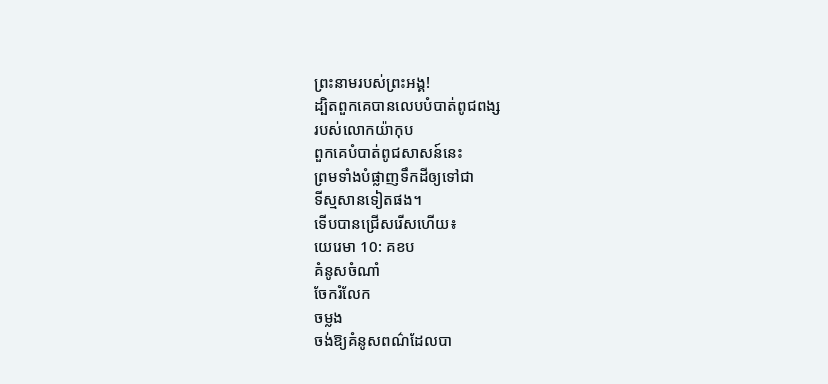ព្រះនាមរបស់ព្រះអង្គ!
ដ្បិតពួកគេបានលេបបំបាត់ពូជពង្ស
របស់លោកយ៉ាកុប
ពួកគេបំបាត់ពូជសាសន៍នេះ
ព្រមទាំងបំផ្លាញទឹកដីឲ្យទៅជា
ទីស្មសានទៀតផង។
ទើបបានជ្រើសរើសហើយ៖
យេរេមា 10: គខប
គំនូសចំណាំ
ចែករំលែក
ចម្លង
ចង់ឱ្យគំនូសពណ៌ដែលបា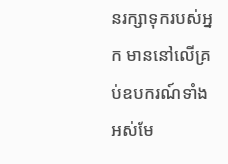នរក្សាទុករបស់អ្នក មាននៅលើគ្រប់ឧបករណ៍ទាំងអស់មែ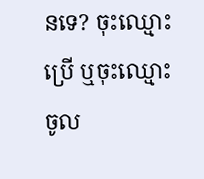នទេ? ចុះឈ្មោះប្រើ ឬចុះឈ្មោះចូល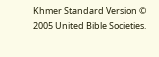Khmer Standard Version © 2005 United Bible Societies.